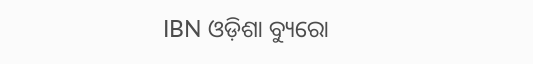IBN ଓଡ଼ିଶା ବ୍ୟୁରୋ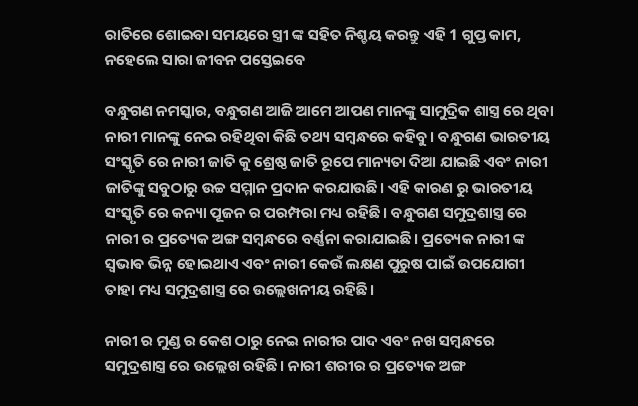ରାତିରେ ଶୋଇବା ସମୟରେ ସ୍ତ୍ରୀ ଙ୍କ ସହିତ ନିଶ୍ଚୟ କରନ୍ତୁ ଏହି 1 ଗୁପ୍ତ କାମ, ନହେଲେ ସାରା ଜୀବନ ପସ୍ତେଇବେ

ବନ୍ଧୁଗଣ ନମସ୍କାର, ବନ୍ଧୁଗଣ ଆଜି ଆମେ ଆପଣ ମାନଙ୍କୁ ସାମୁଦ୍ରିକ ଶାସ୍ତ୍ର ରେ ଥିବା ନାରୀ ମାନଙ୍କୁ ନେଇ ରହିଥିବା କିଛି ତଥ୍ୟ ସମ୍ବନ୍ଧରେ କହିବୁ। ବନ୍ଧୁଗଣ ଭାରତୀୟ ସଂସ୍କୃତି ରେ ନାରୀ ଜାତି କୁ ଶ୍ରେଷ୍ଠ ଜାତି ରୂପେ ମାନ୍ୟତା ଦିଆ ଯାଇଛି ଏବଂ ନାରୀ ଜାତିଙ୍କୁ ସବୁଠାରୁ ଉଚ୍ଚ ସମ୍ମାନ ପ୍ରଦାନ କରଯାଉଛି। ଏହି କାରଣ ରୁ ଭାରତୀୟ ସଂସ୍କୃତି ରେ କନ୍ୟା ପୂଜନ ର ପରମ୍ପରା ମଧ୍ୟ ରହିଛି। ବନ୍ଧୁଗଣ ସମୁଦ୍ରଶାସ୍ତ୍ର ରେ ନାରୀ ର ପ୍ରତ୍ୟେକ ଅଙ୍ଗ ସମ୍ବନ୍ଧରେ ବର୍ଣ୍ଣନା କରାଯାଇଛି। ପ୍ରତ୍ୟେକ ନାରୀ ଙ୍କ ସ୍ଵଭାଵ ଭିନ୍ନ ହୋଇଥାଏ ଏବଂ ନାରୀ କେଉଁ ଲକ୍ଷଣ ପୁରୁଷ ପାଇଁ ଉପଯୋଗୀ ତାହା ମଧ୍ୟ ସମୁଦ୍ରଶାସ୍ତ୍ର ରେ ଉଲ୍ଲେଖନୀୟ ରହିଛି।

ନାରୀ ର ମୁଣ୍ଡ ର କେଶ ଠାରୁ ନେଇ ନାରୀର ପାଦ ଏବଂ ନଖ ସମ୍ବନ୍ଧରେ ସମୁଦ୍ରଶାସ୍ତ୍ର ରେ ଉଲ୍ଲେଖ ରହିଛି। ନାରୀ ଶରୀର ର ପ୍ରତ୍ୟେକ ଅଙ୍ଗ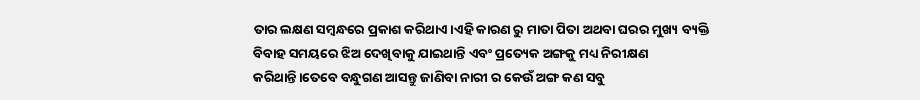ତାର ଲକ୍ଷଣ ସମ୍ବନ୍ଧରେ ପ୍ରକାଶ କରିଥାଏ।ଏହି କାରଣ ରୁ ମାତା ପିତା ଅଥବା ଘରର ମୁଖ୍ୟ ବ୍ୟକ୍ତି ବିବାହ ସମୟରେ ଝିଅ ଦେଖିବାକୁ ଯାଇଥାନ୍ତି ଏବଂ ପ୍ରତ୍ୟେକ ଅଙ୍ଗକୁ ମଧ୍ୟ ନିରୀକ୍ଷଣ କରିଥାନ୍ତି।ତେବେ ବନ୍ଧୁଗଣ ଆସନ୍ତୁ ଜାଣିବା ନାରୀ ର କେଉଁ ଅଙ୍ଗ କଣ ସବୁ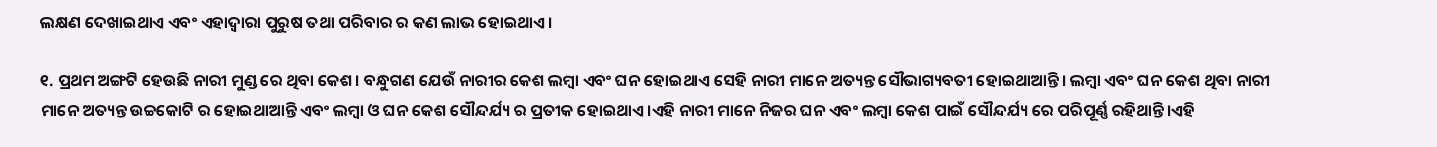ଲକ୍ଷଣ ଦେଖାଇଥାଏ ଏବଂ ଏହାଦ୍ୱାରା ପୁରୁଷ ତଥା ପରିବାର ର କଣ ଲାଭ ହୋଇଥାଏ।

୧. ପ୍ରଥମ ଅଙ୍ଗଟି ହେଉଛି ନାରୀ ମୁଣ୍ଡ ରେ ଥିବା କେଶ। ବନ୍ଧୁଗଣ ଯେଉଁ ନାରୀର କେଶ ଲମ୍ବା ଏବଂ ଘନ ହୋଇଥାଏ ସେହି ନାରୀ ମାନେ ଅତ୍ୟନ୍ତ ସୌଭାଗ୍ୟବତୀ ହୋଇଥାଆନ୍ତି। ଲମ୍ବା ଏବଂ ଘନ କେଶ ଥିବା ନାରୀ ମାନେ ଅତ୍ୟନ୍ତ ଉଚ୍ଚକୋଟି ର ହୋଇଥାଆନ୍ତି ଏବଂ ଲମ୍ବା ଓ ଘନ କେଶ ସୌନ୍ଦର୍ଯ୍ୟ ର ପ୍ରତୀକ ହୋଇଥାଏ।ଏହି ନାରୀ ମାନେ ନିଜର ଘନ ଏବଂ ଲମ୍ବା କେଶ ପାଇଁ ସୌନ୍ଦର୍ଯ୍ୟ ରେ ପରିପୂର୍ଣ୍ଣ ରହିଥାନ୍ତି।ଏହି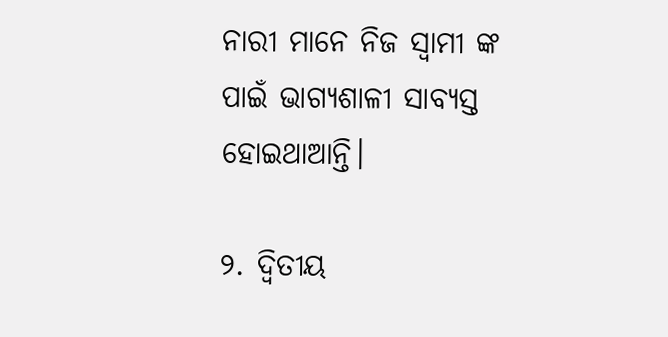ନାରୀ ମାନେ ନିଜ ସ୍ୱାମୀ ଙ୍କ ପାଇଁ ଭାଗ୍ୟଶାଳୀ ସାବ୍ୟସ୍ତ ହୋଇଥାଆନ୍ତି।

୨. ଦ୍ୱିତୀୟ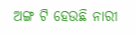ଅଙ୍ଗ ଟି ହେଉଛି ନାରୀ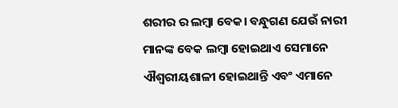ଶରୀର ର ଲମ୍ବା ବେକ। ବନ୍ଧୁଗଣ ଯେଉଁ ନାରୀ ମାନଙ୍କ ବେକ ଲମ୍ବା ହୋଇଥାଏ ସେମାନେ ଐଶ୍ୱରୀୟଶାଳୀ ହୋଇଥାନ୍ତି ଏବଂ ଏମାନେ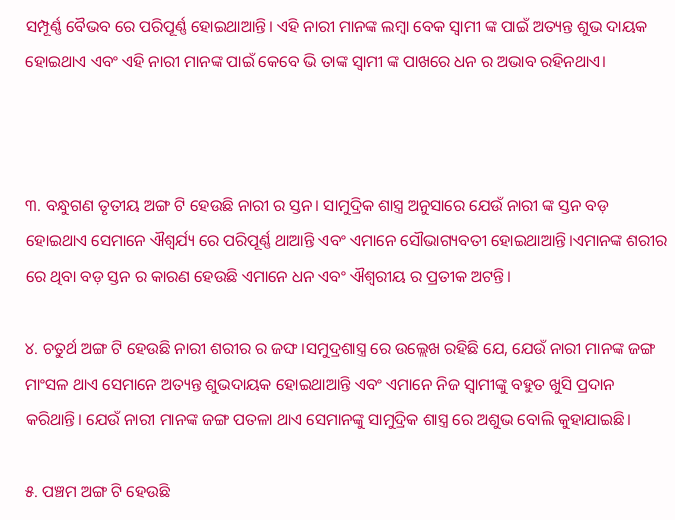ସମ୍ପୂର୍ଣ୍ଣ ବୈଭବ ରେ ପରିପୂର୍ଣ୍ଣ ହୋଇଥାଆନ୍ତି। ଏହି ନାରୀ ମାନଙ୍କ ଲମ୍ବା ବେକ ସ୍ୱାମୀ ଙ୍କ ପାଇଁ ଅତ୍ୟନ୍ତ ଶୁଭ ଦାୟକ ହୋଇଥାଏ ଏବଂ ଏହି ନାରୀ ମାନଙ୍କ ପାଇଁ କେବେ ଭି ତାଙ୍କ ସ୍ବାମୀ ଙ୍କ ପାଖରେ ଧନ ର ଅଭାବ ରହିନଥାଏ।



୩. ବନ୍ଧୁଗଣ ତୃତୀୟ ଅଙ୍ଗ ଟି ହେଉଛି ନାରୀ ର ସ୍ତନ। ସାମୁଦ୍ରିକ ଶାସ୍ତ୍ର ଅନୁସାରେ ଯେଉଁ ନାରୀ ଙ୍କ ସ୍ତନ ବଡ଼ ହୋଇଥାଏ ସେମାନେ ଐଶ୍ୱର୍ଯ୍ୟ ରେ ପରିପୂର୍ଣ୍ଣ ଥାଆନ୍ତି ଏବଂ ଏମାନେ ସୌଭାଗ୍ୟବତୀ ହୋଇଥାଆନ୍ତି।ଏମାନଙ୍କ ଶରୀର ରେ ଥିବା ବଡ଼ ସ୍ତନ ର କାରଣ ହେଉଛି ଏମାନେ ଧନ ଏବଂ ଐଶ୍ୱରୀୟ ର ପ୍ରତୀକ ଅଟନ୍ତି।

୪. ଚତୁର୍ଥ ଅଙ୍ଗ ଟି ହେଉଛି ନାରୀ ଶରୀର ର ଜଙ୍ଘ।ସମୁଦ୍ରଶାସ୍ତ୍ର ରେ ଉଲ୍ଲେଖ ରହିଛି ଯେ, ଯେଉଁ ନାରୀ ମାନଙ୍କ ଜଙ୍ଗ ମାଂସଳ ଥାଏ ସେମାନେ ଅତ୍ୟନ୍ତ ଶୁଭଦାୟକ ହୋଇଥାଆନ୍ତି ଏବଂ ଏମାନେ ନିଜ ସ୍ୱାମୀଙ୍କୁ ବହୁତ ଖୁସି ପ୍ରଦାନ କରିଥାନ୍ତି। ଯେଉଁ ନାରୀ ମାନଙ୍କ ଜଙ୍ଗ ପତଳା ଥାଏ ସେମାନଙ୍କୁ ସାମୁଦ୍ରିକ ଶାସ୍ତ୍ର ରେ ଅଶୁଭ ବୋଲି କୁହାଯାଇଛି।

୫. ପଞ୍ଚମ ଅଙ୍ଗ ଟି ହେଉଛି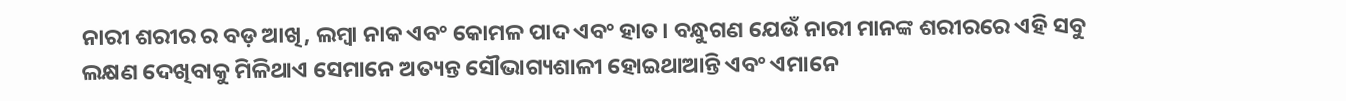ନାରୀ ଶରୀର ର ବଡ଼ ଆଖି, ଲମ୍ବା ନାକ ଏବଂ କୋମଳ ପାଦ ଏବଂ ହାତ। ବନ୍ଧୁଗଣ ଯେଉଁ ନାରୀ ମାନଙ୍କ ଶରୀରରେ ଏହି ସବୁ ଲକ୍ଷଣ ଦେଖିବାକୁ ମିଳିଥାଏ ସେମାନେ ଅତ୍ୟନ୍ତ ସୌଭାଗ୍ୟଶାଳୀ ହୋଇଥାଆନ୍ତି ଏବଂ ଏମାନେ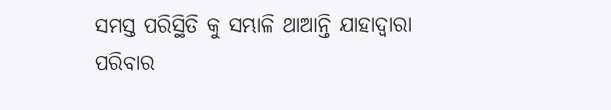ସମସ୍ତ ପରିସ୍ଥିତି କୁ ସମ୍ଭାଳି ଥାଆନ୍ତି ଯାହାଦ୍ୱାରା ପରିବାର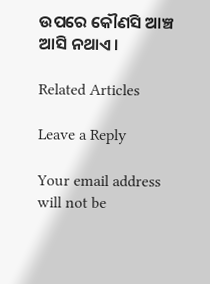ଉପରେ କୌଣସି ଆଞ୍ଚ ଆସି ନଥାଏ।

Related Articles

Leave a Reply

Your email address will not be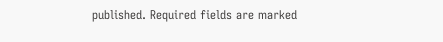published. Required fields are marked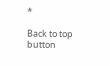*

Back to top button